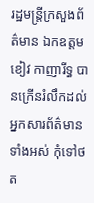រដ្ឋមន្ត្រីក្រសួងព័ត៌មាន ឯកឧត្តម ខៀវ កាញារីទ្ធ បានក្រើនរំលឹកដល់អ្នកសារព័ត៌មានទាំងអស់ កុំទៅថត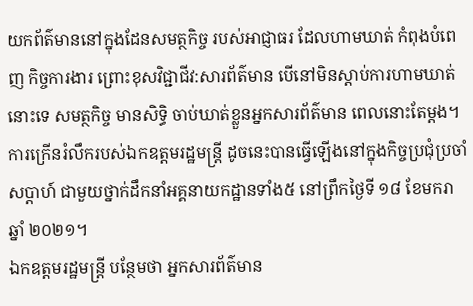យកព័ត៌មាននៅក្នុងដែនសមត្ថកិច្ច របស់អាជ្ញាធរ ដែលហាមឃាត់ កំពុងបំពេញ កិច្ចការងារ ព្រោះខុសវិជ្ជាជីវ:សារព័ត៌មាន បើនៅមិនស្តាប់ការហាមឃាត់នោះទេ សមត្ថកិច្ច មានសិទ្ធិ ចាប់ឃាត់ខ្លួនអ្នកសារព័ត៌មាន ពេលនោះតែម្តង។
ការក្រើនរំលឹករបស់ឯកឧត្តមរដ្ឋមន្ត្រី ដូចនេះបានធ្វើឡើងនៅក្នុងកិច្ចប្រជុំប្រចាំសប្ដាហ៍ ជាមួយថ្នាក់ដឹកនាំអគ្គនាយកដ្ឋានទាំង៥ នៅព្រឹកថ្ងៃទី ១៨ ខែមករា ឆ្នាំ ២០២១។
ឯកឧត្តមរដ្ឋមន្ត្រី បន្ថែមថា អ្នកសារព័ត៌មាន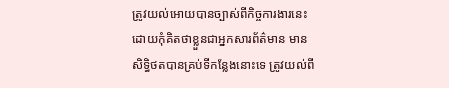ត្រូវយល់អោយបានច្បាស់ពីកិច្ចការងារនេះ ដោយកុំគិតថាខ្លួនជាអ្នកសារព័ត៌មាន មានសិទ្ធិថតបានគ្រប់ទីកន្លែងនោះទេ ត្រូវយល់ពី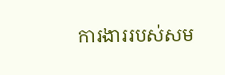ការងាររបស់សម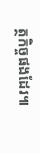ត្ថកិច្ចផងដែរ៕